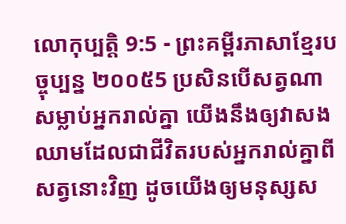លោកុប្បត្តិ 9:5 - ព្រះគម្ពីរភាសាខ្មែរបច្ចុប្បន្ន ២០០៥5 ប្រសិនបើសត្វណាសម្លាប់អ្នករាល់គ្នា យើងនឹងឲ្យវាសងឈាមដែលជាជីវិតរបស់អ្នករាល់គ្នាពីសត្វនោះវិញ ដូចយើងឲ្យមនុស្សស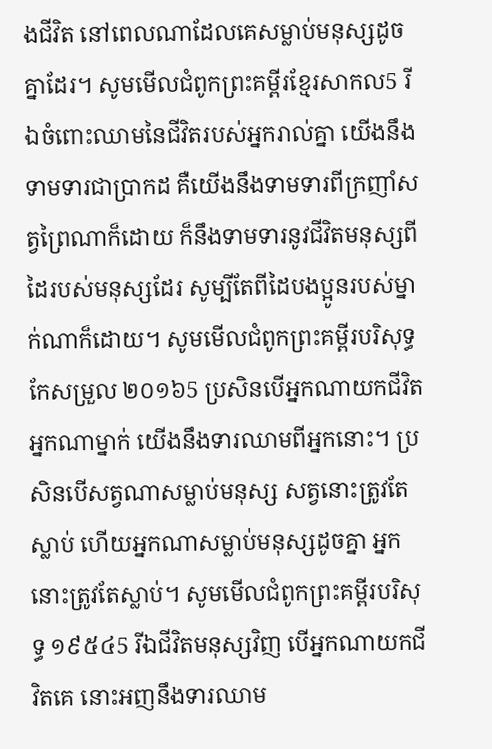ងជីវិត នៅពេលណាដែលគេសម្លាប់មនុស្សដូចគ្នាដែរ។ សូមមើលជំពូកព្រះគម្ពីរខ្មែរសាកល5 រីឯចំពោះឈាមនៃជីវិតរបស់អ្នករាល់គ្នា យើងនឹងទាមទារជាប្រាកដ គឺយើងនឹងទាមទារពីក្រញាំសត្វព្រៃណាក៏ដោយ ក៏នឹងទាមទារនូវជីវិតមនុស្សពីដៃរបស់មនុស្សដែរ សូម្បីតែពីដៃបងប្អូនរបស់ម្នាក់ណាក៏ដោយ។ សូមមើលជំពូកព្រះគម្ពីរបរិសុទ្ធកែសម្រួល ២០១៦5 ប្រសិនបើអ្នកណាយកជីវិតអ្នកណាម្នាក់ យើងនឹងទារឈាមពីអ្នកនោះ។ ប្រសិនបើសត្វណាសម្លាប់មនុស្ស សត្វនោះត្រូវតែស្លាប់ ហើយអ្នកណាសម្លាប់មនុស្សដូចគ្នា អ្នកនោះត្រូវតែស្លាប់។ សូមមើលជំពូកព្រះគម្ពីរបរិសុទ្ធ ១៩៥៤5 រីឯជីវិតមនុស្សវិញ បើអ្នកណាយកជីវិតគេ នោះអញនឹងទារឈាម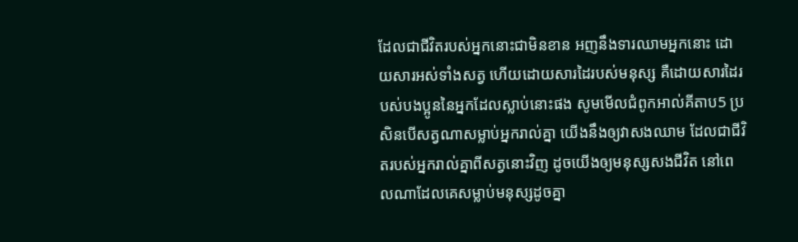ដែលជាជីវិតរបស់អ្នកនោះជាមិនខាន អញនឹងទារឈាមអ្នកនោះ ដោយសារអស់ទាំងសត្វ ហើយដោយសារដៃរបស់មនុស្ស គឺដោយសារដៃរបស់បងប្អូននៃអ្នកដែលស្លាប់នោះផង សូមមើលជំពូកអាល់គីតាប5 ប្រសិនបើសត្វណាសម្លាប់អ្នករាល់គ្នា យើងនឹងឲ្យវាសងឈាម ដែលជាជីវិតរបស់អ្នករាល់គ្នាពីសត្វនោះវិញ ដូចយើងឲ្យមនុស្សសងជីវិត នៅពេលណាដែលគេសម្លាប់មនុស្សដូចគ្នា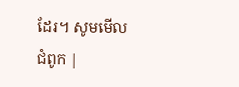ដែរ។ សូមមើលជំពូក |